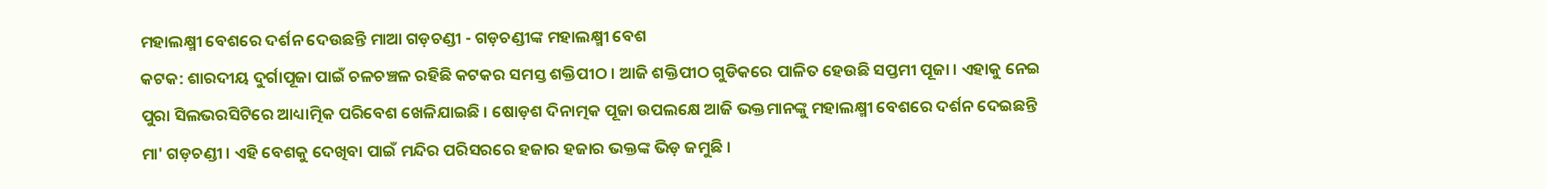ମହାଲକ୍ଷ୍ମୀ ବେଶରେ ଦର୍ଶନ ଦେଉଛନ୍ତି ମାଆ ଗଡ଼ଚଣ୍ଡୀ - ଗଡ଼ଚଣ୍ଡୀଙ୍କ ମହାଲକ୍ଷ୍ମୀ ବେଶ
କଟକ: ଶାରଦୀୟ ଦୁର୍ଗାପୂଜା ପାଇଁ ଚଳଚଞ୍ଚଳ ରହିଛି କଟକର ସମସ୍ତ ଶକ୍ତିପୀଠ । ଆଜି ଶକ୍ତିପୀଠ ଗୁଡିକରେ ପାଳିତ ହେଉଛି ସପ୍ତମୀ ପୂଜା । ଏହାକୁ ନେଇ ପୁରା ସିଲଭରସିଟିରେ ଆଧ୍ୟାତ୍ମିକ ପରିବେଶ ଖେଳିଯାଇଛି । ଷୋଡ଼ଶ ଦିନାତ୍ମକ ପୂଜା ଉପଲକ୍ଷେ ଆଜି ଭକ୍ତମାନଙ୍କୁ ମହାଲକ୍ଷ୍ମୀ ବେଶରେ ଦର୍ଶନ ଦେଇଛନ୍ତି ମା' ଗଡ଼ଚଣ୍ଡୀ । ଏହି ବେଶକୁ ଦେଖିବା ପାଇଁ ମନ୍ଦିର ପରିସରରେ ହଜାର ହଜାର ଭକ୍ତଙ୍କ ଭିଡ଼ ଜମୁଛି ।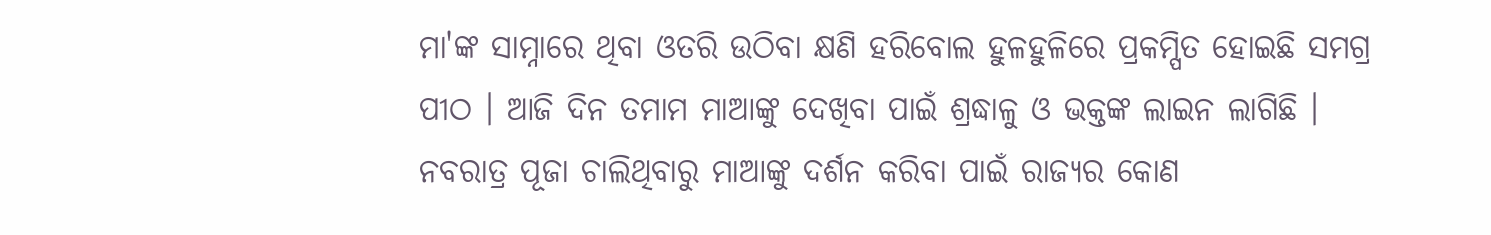ମା'ଙ୍କ ସାମ୍ନାରେ ଥିବା ଓତରି ଉଠିବା କ୍ଷଣି ହରିବୋଲ ହୁଳହୁଳିରେ ପ୍ରକମ୍ପିତ ହୋଇଛି ସମଗ୍ର ପୀଠ । ଆଜି ଦିନ ତମାମ ମାଆଙ୍କୁ ଦେଖିବା ପାଇଁ ଶ୍ରଦ୍ଧାଳୁ ଓ ଭକ୍ତଙ୍କ ଲାଇନ ଲାଗିଛି । ନବରାତ୍ର ପୂଜା ଚାଲିଥିବାରୁ ମାଆଙ୍କୁ ଦର୍ଶନ କରିବା ପାଇଁ ରାଜ୍ୟର କୋଣ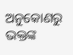ଅନୁକୋଣରୁ ଭକ୍ତଙ୍କ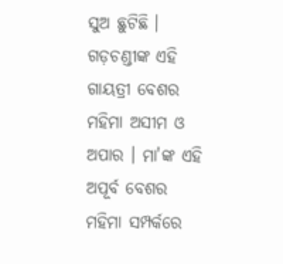ସୁଅ ଛୁଟିଛି । ଗଡ଼ଚଣ୍ଡୀଙ୍କ ଏହି ଗାୟତ୍ରୀ ବେଶର ମହିମା ଅସୀମ ଓ ଅପାର । ମା'ଙ୍କ ଏହି ଅପୂର୍ବ ବେଶର ମହିମା ସମ୍ପର୍କରେ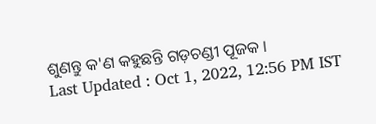ଶୁଣନ୍ତୁ କ'ଣ କହୁଛନ୍ତି ଗଡ଼ଚଣ୍ଡୀ ପୂଜକ ।
Last Updated : Oct 1, 2022, 12:56 PM IST